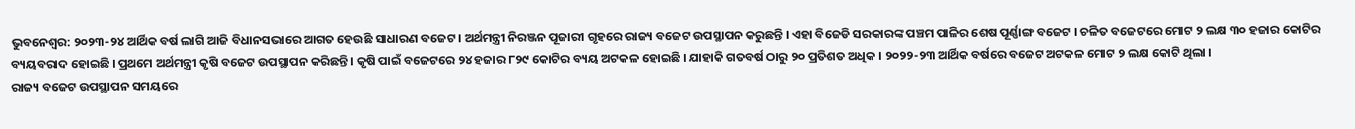ଭୁବନେଶ୍ବର: ୨୦୨୩-୨୪ ଆର୍ଥିକ ବର୍ଷ ଲାଗି ଆଜି ବିଧାନସଭାରେ ଆଗତ ହେଉଛି ସାଧାରଣ ବଜେଟ । ଅର୍ଥମନ୍ତ୍ରୀ ନିରଞ୍ଜନ ପୂଜାରୀ ଗୃହରେ ରାଜ୍ୟ ବଜେଟ ଉପସ୍ଥାପନ କରୁଛନ୍ତି । ଏହା ବିଜେଡି ସରକାରଙ୍କ ପଞ୍ଚମ ପାଳିର ଶେଷ ପୂର୍ଣ୍ଣାଙ୍ଗ ବଜେଟ । ଚଳିତ ବଜେଟରେ ମୋଟ ୨ ଲକ୍ଷ ୩୦ ହଜାର କୋଟିର ବ୍ୟୟବରାଦ ହୋଇଛି । ପ୍ରଥମେ ଅର୍ଥମନ୍ତ୍ରୀ କୃଷି ବଜେଟ ଉପସ୍ଥାପନ କରିଛନ୍ତି । କୃଷି ପାଇଁ ବଜେଟରେ ୨୪ ହଜାର ୮୨୯ କୋଟିର ବ୍ୟୟ ଅଟକଳ ହୋଇଛି । ଯାହାକି ଗତବର୍ଷ ଠାରୁ ୨୦ ପ୍ରତିଶତ ଅଧିକ । ୨୦୨୨-୨୩ ଆର୍ଥିକ ବର୍ଷରେ ବଜେଟ ଅଟକଳ ମୋଟ ୨ ଲକ୍ଷ କୋଟି ଥିଲା ।
ରାଜ୍ୟ ବଜେଟ ଉପସ୍ଥାପନ ସମୟରେ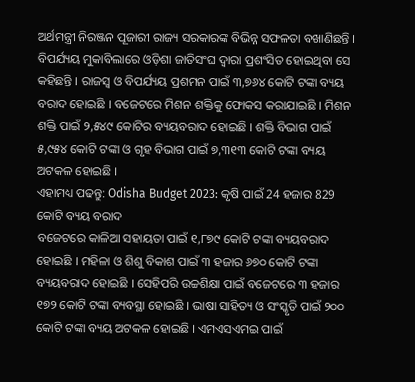ଅର୍ଥମନ୍ତ୍ରୀ ନିରଞ୍ଜନ ପୂଜାରୀ ରାଜ୍ୟ ସରକାରଙ୍କ ବିଭିନ୍ନ ସଫଳତା ବଖାଣିଛନ୍ତି । ବିପର୍ଯ୍ୟୟ ମୁକାବିଲାରେ ଓଡ଼ିଶା ଜାତିସଂଘ ଦ୍ବାରା ପ୍ରଶଂସିତ ହୋଇଥିବା ସେ କହିଛନ୍ତି । ରାଜସ୍ବ ଓ ବିପର୍ଯ୍ୟୟ ପ୍ରଶମନ ପାଇଁ ୩,୭୬୪ କୋଟି ଟଙ୍କା ବ୍ୟୟ ବରାଦ ହୋଇଛି । ବଜେଟରେ ମିଶନ ଶକ୍ତିକୁ ଫୋକସ କରାଯାଇଛି । ମିଶନ ଶକ୍ତି ପାଇଁ ୨,୫୪୯ କୋଟିର ବ୍ୟୟବରାଦ ହୋଇଛି । ଶକ୍ତି ବିଭାଗ ପାଇଁ ୫,୯୫୪ କୋଟି ଟଙ୍କା ଓ ଗୃହ ବିଭାଗ ପାଇଁ ୭,୩୧୩ କୋଟି ଟଙ୍କା ବ୍ୟୟ ଅଟକଳ ହୋଇଛି ।
ଏହାମଧ୍ୟ ପଢନ୍ତୁ: Odisha Budget 2023: କୃଷି ପାଇଁ 24 ହଜାର 829 କୋଟି ବ୍ୟୟ ବରାଦ
ବଜେଟରେ କାଳିଆ ସହାୟତା ପାଇଁ ୧,୮୭୯ କୋଟି ଟଙ୍କା ବ୍ୟୟବରାଦ ହୋଇଛି । ମହିଳା ଓ ଶିଶୁ ବିକାଶ ପାଇଁ ୩ ହଜାର ୬୭୦ କୋଟି ଟଙ୍କା ବ୍ୟୟବରାଦ ହୋଇଛି । ସେହିପରି ଉଚ୍ଚଶିକ୍ଷା ପାଇଁ ବଜେଟରେ ୩ ହଜାର ୧୭୨ କୋଟି ଟଙ୍କା ବ୍ୟବସ୍ଥା ହୋଇଛି । ଭାଷା ସାହିତ୍ୟ ଓ ସଂସ୍କୃତି ପାଇଁ ୨୦୦ କୋଟି ଟଙ୍କା ବ୍ୟୟ ଅଟକଳ ହୋଇଛି । ଏମଏସଏମଇ ପାଇଁ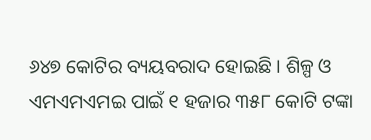୬୪୭ କୋଟିର ବ୍ୟୟବରାଦ ହୋଇଛି । ଶିଳ୍ପ ଓ ଏମଏମଏମଇ ପାଇଁ ୧ ହଜାର ୩୫୮ କୋଟି ଟଙ୍କା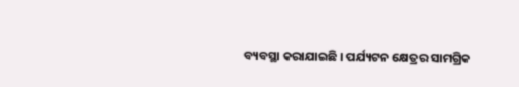ବ୍ୟବସ୍ଥା କରାଯାଇଛି । ପର୍ଯ୍ୟଟନ କ୍ଷେତ୍ରର ସାମଗ୍ରିକ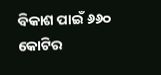ବିକାଶ ପାଇଁ ୬୬୦ କୋଟିର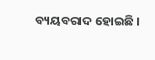ବ୍ୟୟବରାଦ ହୋଇଛି ।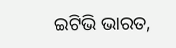ଇଟିଭି ଭାରତ,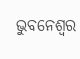ଭୁବନେଶ୍ବର